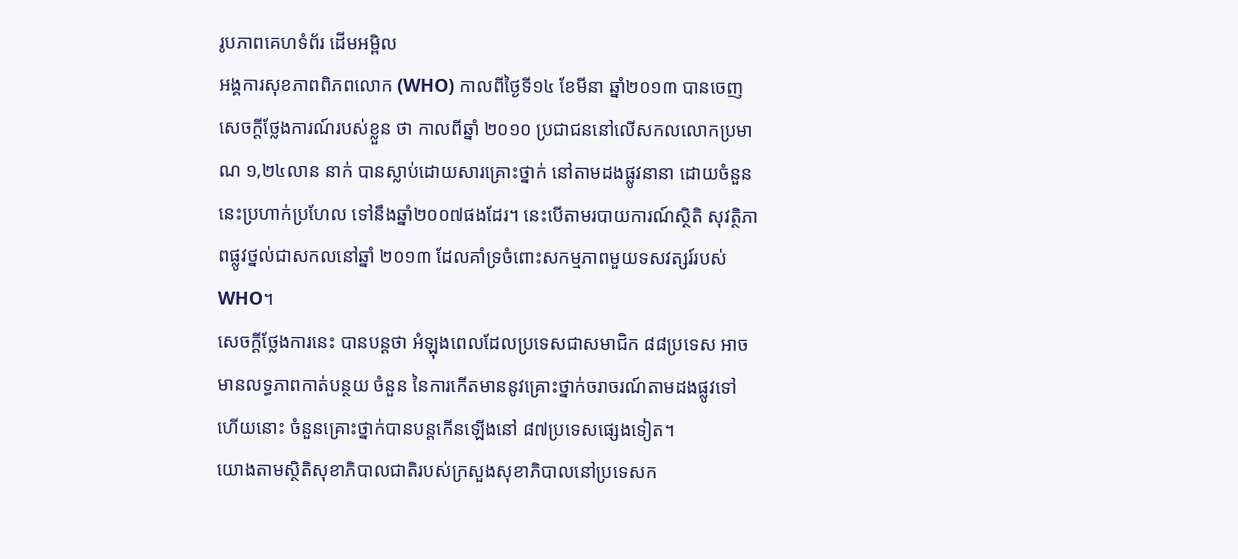រូបភាពគេហទំព័រ ដើមអម្ពិល
អង្គការសុខភាពពិភពលោក (WHO) កាលពីថ្ងៃទី១៤ ខែមីនា ឆ្នាំ២០១៣ បានចេញសេចក្តីថ្លែងការណ៍របស់ខ្លួន ថា កាលពីឆ្នាំ ២០១០ ប្រជាជននៅលើសកលលោកប្រមាណ ១,២៤លាន នាក់ បានស្លាប់ដោយសារគ្រោះថ្នាក់ នៅតាមដងផ្លូវនានា ដោយចំនួននេះប្រហាក់ប្រហែល ទៅនឹងឆ្នាំ២០០៧ផងដែរ។ នេះបើតាមរបាយការណ៍ស្ថិតិ សុវត្ថិភាពផ្លូវថ្នល់ជាសកលនៅឆ្នាំ ២០១៣ ដែលគាំទ្រចំពោះសកម្មភាពមួយទសវត្សរ៍របស់ WHO។
សេចក្តីថ្លែងការនេះ បានបន្តថា អំឡុងពេលដែលប្រទេសជាសមាជិក ៨៨ប្រទេស អាចមានលទ្ធភាពកាត់បន្ថយ ចំនួន នៃការកើតមាននូវគ្រោះថ្នាក់ចរាចរណ៍តាមដងផ្លូវទៅហើយនោះ ចំនួនគ្រោះថ្នាក់បានបន្តកើនឡើងនៅ ៨៧ប្រទេសផ្សេងទៀត។
យោងតាមស្ថិតិសុខាភិបាលជាតិរបស់ក្រសួងសុខាភិបាលនៅប្រទេសក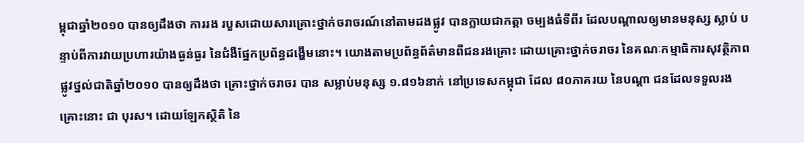ម្ពុជាឆ្នាំ២០១០ បានឲ្យដឹងថា ការរង របួសដោយសារគ្រោះថ្នាក់ចរាចរណ៍នៅតាមដងផ្លូវ បានក្លាយជាកត្តា ចម្បងធំទីពីរ ដែលបណ្តាលឲ្យមានមនុស្ស ស្លាប់ បន្ទាប់ពីការវាយប្រហារយ៉ាងធ្ងន់ធ្ងរ នៃជំងឺផ្នែកប្រព័ន្ធដង្ហើមនោះ។ យោងតាមប្រព័ន្ធព័ត៌មានពីជនរងគ្រោះ ដោយគ្រោះថ្នាក់ចរាចរ នៃគណៈកម្មាធិការសុវត្ថិភាពផ្លូវថ្នល់ជាតិឆ្នាំ២០១០ បានឲ្យដឹងថា គ្រោះថ្នាក់ចរាចរ បាន សម្លាប់មនុស្ស ១.៨១៦នាក់ នៅប្រទេសកម្ពុជា ដែល ៨០ភាគរយ នៃបណ្តា ជនដែលទទួលរងគ្រោះនោះ ជា បុរស។ ដោយឡែកស្ថិតិ នៃ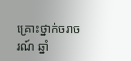គ្រោះថ្នាក់ចរាចរណ៍ ឆ្នាំ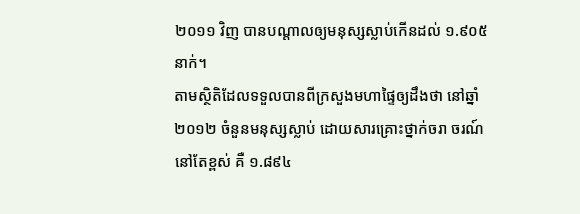២០១១ វិញ បានបណ្តាលឲ្យមនុស្សស្លាប់កើនដល់ ១.៩០៥ នាក់។
តាមស្ថិតិដែលទទួលបានពីក្រសួងមហាផ្ទៃឲ្យដឹងថា នៅឆ្នាំ ២០១២ ចំនួនមនុស្សស្លាប់ ដោយសារគ្រោះថ្នាក់ចរា ចរណ៍នៅតែខ្ពស់ គឺ ១.៨៩៤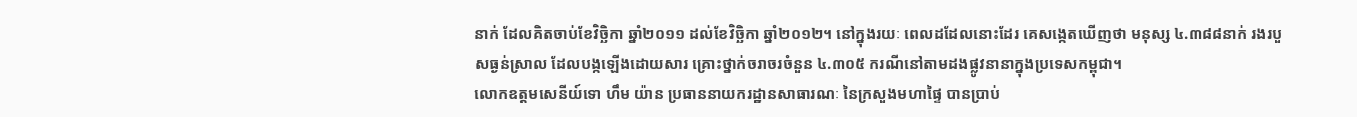នាក់ ដែលគិតចាប់ខែវិច្ឆិកា ឆ្នាំ២០១១ ដល់ខែវិច្ឆិកា ឆ្នាំ២០១២។ នៅក្នុងរយៈ ពេលដដែលនោះដែរ គេសង្កេតឃើញថា មនុស្ស ៤.៣៨៨នាក់ រងរបួសធ្ងន់ស្រាល ដែលបង្កឡើងដោយសារ គ្រោះថ្នាក់ចរាចរចំនួន ៤.៣០៥ ករណីនៅតាមដងផ្លូវនានាក្នុងប្រទេសកម្ពុជា។
លោកឧត្តមសេនីយ៍ទោ ហឹម យ៉ាន ប្រធាននាយករដ្ឋានសាធារណៈ នៃក្រសួងមហាផ្ទៃ បានប្រាប់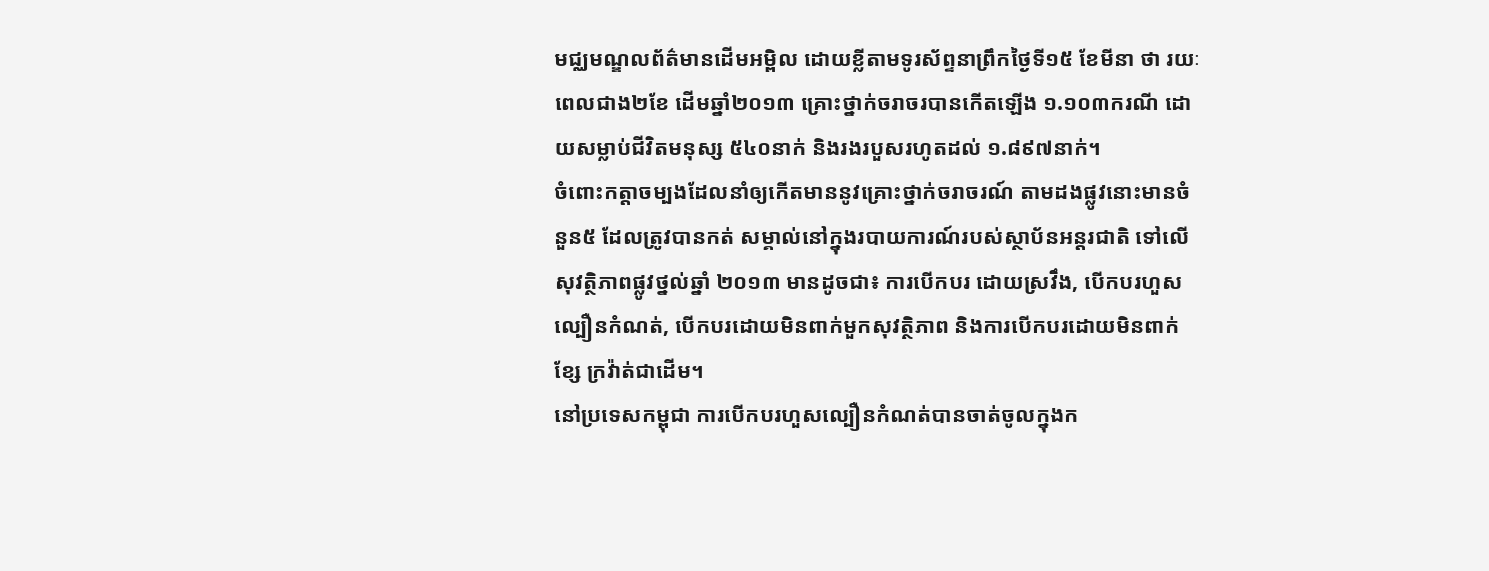មជ្ឈមណ្ឌលព័ត៌មានដើមអម្ពិល ដោយខ្លីតាមទូរស័ព្ទនាព្រឹកថ្ងៃទី១៥ ខែមីនា ថា រយៈពេលជាង២ខែ ដើមឆ្នាំ២០១៣ គ្រោះថ្នាក់ចរាចរបានកើតឡើង ១.១០៣ករណី ដោយសម្លាប់ជីវិតមនុស្ស ៥៤០នាក់ និងរងរបួសរហូតដល់ ១.៨៩៧នាក់។
ចំពោះកត្តាចម្បងដែលនាំឲ្យកើតមាននូវគ្រោះថ្នាក់ចរាចរណ៍ តាមដងផ្លូវនោះមានចំនួន៥ ដែលត្រូវបានកត់ សម្គាល់នៅក្នុងរបាយការណ៍របស់ស្ថាប័នអន្តរជាតិ ទៅលើសុវត្ថិភាពផ្លូវថ្នល់ឆ្នាំ ២០១៣ មានដូចជា៖ ការបើកបរ ដោយស្រវឹង, បើកបរហួសល្បឿនកំណត់, បើកបរដោយមិនពាក់មួកសុវត្ថិភាព និងការបើកបរដោយមិនពាក់ខ្សែ ក្រវ៉ាត់ជាដើម។
នៅប្រទេសកម្ពុជា ការបើកបរហួសល្បឿនកំណត់បានចាត់ចូលក្នុងក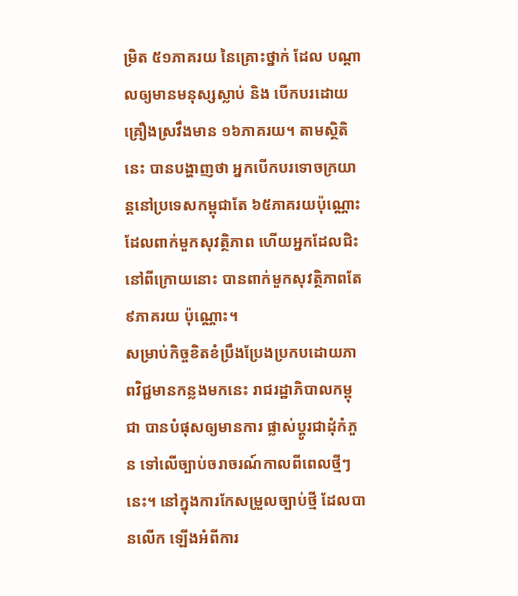ម្រិត ៥១ភាគរយ នៃគ្រោះថ្នាក់ ដែល បណ្តាលឲ្យមានមនុស្សស្លាប់ និង បើកបរដោយគ្រឿងស្រវឹងមាន ១៦ភាគរយ។ តាមស្ថិតិនេះ បានបង្ហាញថា អ្នកបើកបរទោចក្រយាន្តនៅប្រទេសកម្ពុជាតែ ៦៥ភាគរយប៉ុណ្ណោះ ដែលពាក់មួកសុវត្ថិភាព ហើយអ្នកដែលជិះ នៅពីក្រោយនោះ បានពាក់មួកសុវត្ថិភាពតែ ៩ភាគរយ ប៉ុណ្ណោះ។
សម្រាប់កិច្ចខិតខំប្រឹងប្រែងប្រកបដោយភាពវិជ្ជមានកន្លងមកនេះ រាជរដ្ឋាភិបាលកម្ពុជា បានបំផុសឲ្យមានការ ផ្លាស់ប្តូរជាដុំកំភួន ទៅលើច្បាប់ចរាចរណ៍កាលពីពេលថ្មីៗនេះ។ នៅក្នុងការកែសម្រួលច្បាប់ថ្មី ដែលបានលើក ឡើងអំពីការ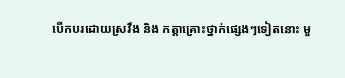បើកបរដោយស្រវឹង និង កត្តាគ្រោះថ្នាក់ផ្សេងៗទៀតនោះ មួ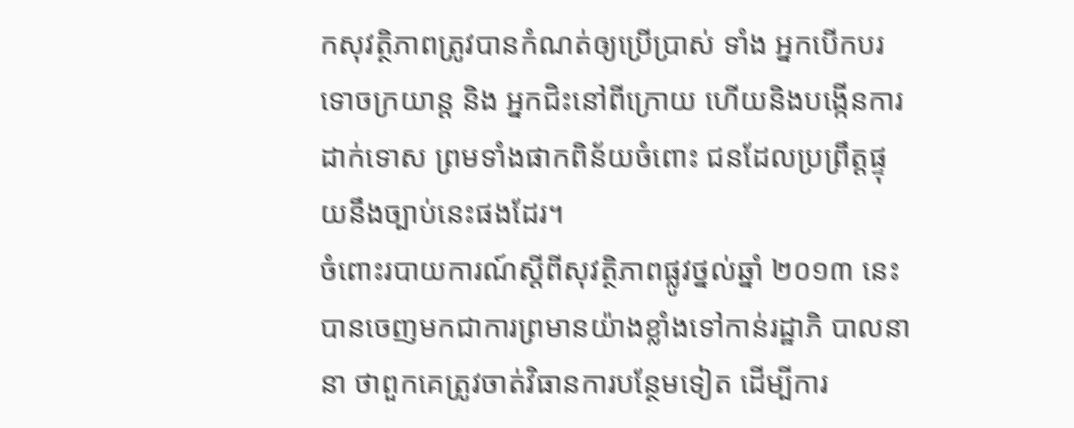កសុវត្ថិភាពត្រូវបានកំណត់ឲ្យប្រើប្រាស់ ទាំង អ្នកបើកបរទោចក្រយាន្ត និង អ្នកជិះនៅពីក្រោយ ហើយនិងបង្កើនការដាក់ទោស ព្រមទាំងផាកពិន័យចំពោះ ជនដែលប្រព្រឹត្តផ្ទុយនឹងច្បាប់នេះផងដែរ។
ចំពោះរបាយការណ៍ស្តីពីសុវត្ថិភាពផ្លូវថ្នល់ឆ្នាំ ២០១៣ នេះ បានចេញមកជាការព្រមានយ៉ាងខ្លាំងទៅកាន់រដ្ឋាភិ បាលនានា ថាពួកគេត្រូវចាត់វិធានការបន្ថែមទៀត ដើម្បីការ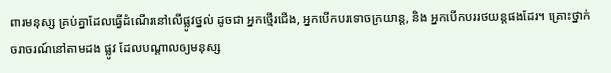ពារមនុស្ស គ្រប់គ្នាដែលធ្វើដំណើរនៅលើផ្លូវថ្នល់ ដូចជា អ្នកថ្មើរជើង, អ្នកបើកបរទោចក្រយាន្ត, និង អ្នកបើកបររថយន្តផងដែរ។ គ្រោះថ្នាក់ចរាចរណ៍នៅតាមដង ផ្លូវ ដែលបណ្តាលឲ្យមនុស្ស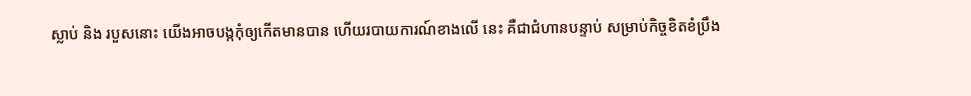ស្លាប់ និង របួសនោះ យើងអាចបង្កកុំឲ្យកើតមានបាន ហើយរបាយការណ៍ខាងលើ នេះ គឺជាជំហានបន្ទាប់ សម្រាប់កិច្ចខិតខំប្រឹង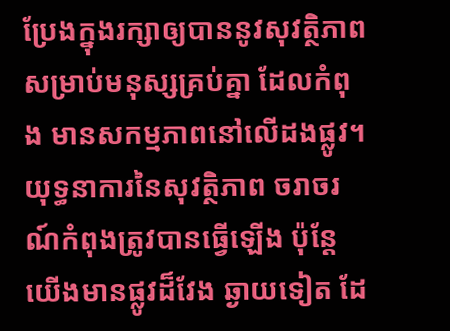ប្រែងក្នុងរក្សាឲ្យបាននូវសុវត្ថិភាពសម្រាប់មនុស្សគ្រប់គ្នា ដែលកំពុង មានសកម្មភាពនៅលើដងផ្លូវ។ យុទ្ធនាការនៃសុវត្ថិភាព ចរាចរណ៍កំពុងត្រូវបានធ្វើឡើង ប៉ុន្តែយើងមានផ្លូវដ៏វែង ឆ្ងាយទៀត ដែ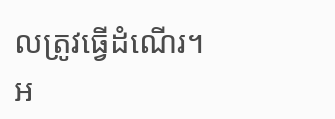លត្រូវធ្វើដំណើរ។
អ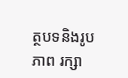ត្ថបទនិងរូបភាព រក្សា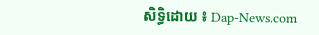សិទ្ធិដោយ ៖ Dap-News.com